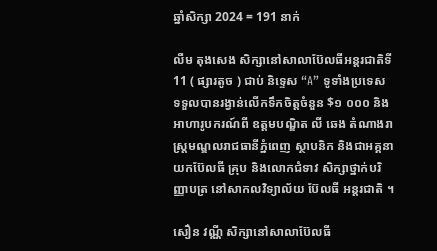ឆ្នាំសិក្សា 2024 = 191 នាក់

លឺម តុងសេង សិក្សានៅសាលាប៊ែលធីអន្តរជាតិទី11 ( ផ្សារតូច ) ជាប់ និទ្ទេស “A” ទូទាំងប្រទេស ទទួលបានរង្វាន់លើកទឹកចិត្តចំនួន $១ ០០០ និងអាហារូបករណ៍ពី ឧត្តមបណ្ឌិត លី ឆេង តំណាងរាស្រ្តមណ្ឌលរាជធានីភ្នំពេញ ស្ថាបនិក និងជាអគ្គនាយកប៊ែលធី គ្រុប និងលោកជំទាវ សិក្សាថ្នាក់បរិញ្ញាបត្រ នៅសាកលវិទ្យាល័យ ប៊ែលធី អន្តរជាតិ ។

សឿន វណ្ណី សិក្សានៅសាលាប៊ែលធី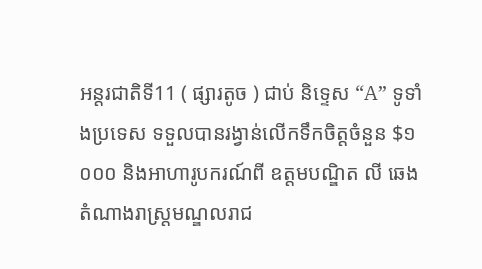អន្តរជាតិទី11 ( ផ្សារតូច ) ជាប់ និទ្ទេស “A” ទូទាំងប្រទេស ទទួលបានរង្វាន់លើកទឹកចិត្តចំនួន $១ ០០០ និងអាហារូបករណ៍ពី ឧត្តមបណ្ឌិត លី ឆេង តំណាងរាស្រ្តមណ្ឌលរាជ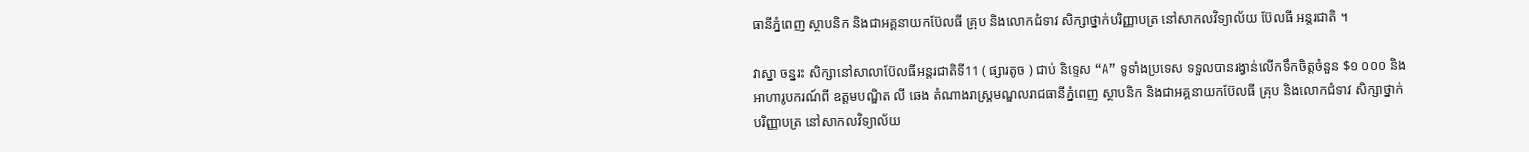ធានីភ្នំពេញ ស្ថាបនិក និងជាអគ្គនាយកប៊ែលធី គ្រុប និងលោកជំទាវ សិក្សាថ្នាក់បរិញ្ញាបត្រ នៅសាកលវិទ្យាល័យ ប៊ែលធី អន្តរជាតិ ។

វាស្នា ចន្នរះ សិក្សានៅសាលាប៊ែលធីអន្តរជាតិទី11 ( ផ្សារតូច ) ជាប់ និទ្ទេស “A” ទូទាំងប្រទេស ទទួលបានរង្វាន់លើកទឹកចិត្តចំនួន $១ ០០០ និងអាហារូបករណ៍ពី ឧត្តមបណ្ឌិត លី ឆេង តំណាងរាស្រ្តមណ្ឌលរាជធានីភ្នំពេញ ស្ថាបនិក និងជាអគ្គនាយកប៊ែលធី គ្រុប និងលោកជំទាវ សិក្សាថ្នាក់បរិញ្ញាបត្រ នៅសាកលវិទ្យាល័យ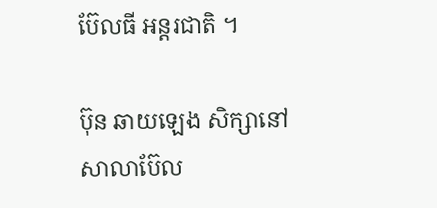ប៊ែលធី អន្តរជាតិ ។

ប៊ុន ឆាយឡេង សិក្សានៅសាលាប៊ែល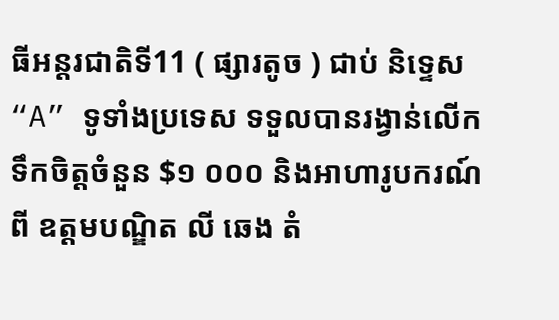ធីអន្តរជាតិទី11 ( ផ្សារតូច ) ជាប់ និទ្ទេស “A” ទូទាំងប្រទេស ទទួលបានរង្វាន់លើកទឹកចិត្តចំនួន $១ ០០០ និងអាហារូបករណ៍ពី ឧត្តមបណ្ឌិត លី ឆេង តំ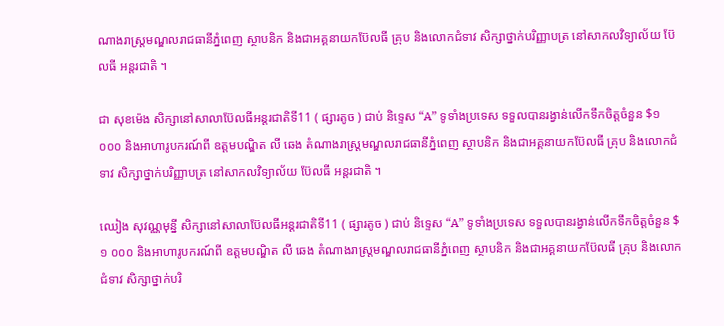ណាងរាស្រ្តមណ្ឌលរាជធានីភ្នំពេញ ស្ថាបនិក និងជាអគ្គនាយកប៊ែលធី គ្រុប និងលោកជំទាវ សិក្សាថ្នាក់បរិញ្ញាបត្រ នៅសាកលវិទ្យាល័យ ប៊ែលធី អន្តរជាតិ ។

ជា សុខម៉េង សិក្សានៅសាលាប៊ែលធីអន្តរជាតិទី11 ( ផ្សារតូច ) ជាប់ និទ្ទេស “A” ទូទាំងប្រទេស ទទួលបានរង្វាន់លើកទឹកចិត្តចំនួន $១ ០០០ និងអាហារូបករណ៍ពី ឧត្តមបណ្ឌិត លី ឆេង តំណាងរាស្រ្តមណ្ឌលរាជធានីភ្នំពេញ ស្ថាបនិក និងជាអគ្គនាយកប៊ែលធី គ្រុប និងលោកជំទាវ សិក្សាថ្នាក់បរិញ្ញាបត្រ នៅសាកលវិទ្យាល័យ ប៊ែលធី អន្តរជាតិ ។

ឈៀង សុវណ្ណមុន្នី សិក្សានៅសាលាប៊ែលធីអន្តរជាតិទី11 ( ផ្សារតូច ) ជាប់ និទ្ទេស “A” ទូទាំងប្រទេស ទទួលបានរង្វាន់លើកទឹកចិត្តចំនួន $១ ០០០ និងអាហារូបករណ៍ពី ឧត្តមបណ្ឌិត លី ឆេង តំណាងរាស្រ្តមណ្ឌលរាជធានីភ្នំពេញ ស្ថាបនិក និងជាអគ្គនាយកប៊ែលធី គ្រុប និងលោកជំទាវ សិក្សាថ្នាក់បរិ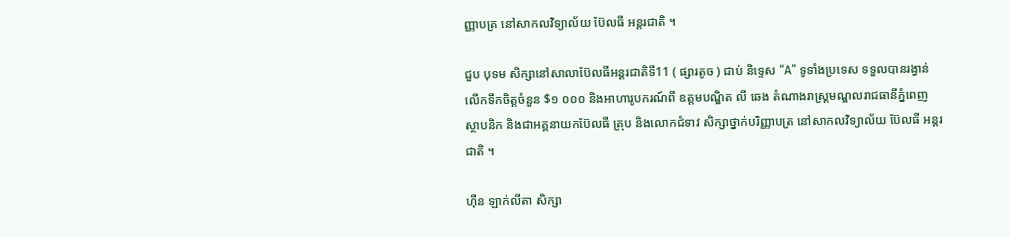ញ្ញាបត្រ នៅសាកលវិទ្យាល័យ ប៊ែលធី អន្តរជាតិ ។

ជួប បុទម សិក្សានៅសាលាប៊ែលធីអន្តរជាតិទី11 ( ផ្សារតូច ) ជាប់ និទ្ទេស “A” ទូទាំងប្រទេស ទទួលបានរង្វាន់លើកទឹកចិត្តចំនួន $១ ០០០ និងអាហារូបករណ៍ពី ឧត្តមបណ្ឌិត លី ឆេង តំណាងរាស្រ្តមណ្ឌលរាជធានីភ្នំពេញ ស្ថាបនិក និងជាអគ្គនាយកប៊ែលធី គ្រុប និងលោកជំទាវ សិក្សាថ្នាក់បរិញ្ញាបត្រ នៅសាកលវិទ្យាល័យ ប៊ែលធី អន្តរជាតិ ។

ហ៊ឺន ឡាក់លីតា សិក្សា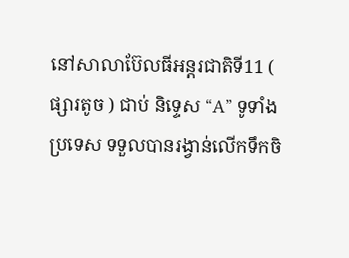នៅសាលាប៊ែលធីអន្តរជាតិទី11 ( ផ្សារតូច ) ជាប់ និទ្ទេស “A” ទូទាំងប្រទេស ទទួលបានរង្វាន់លើកទឹកចិ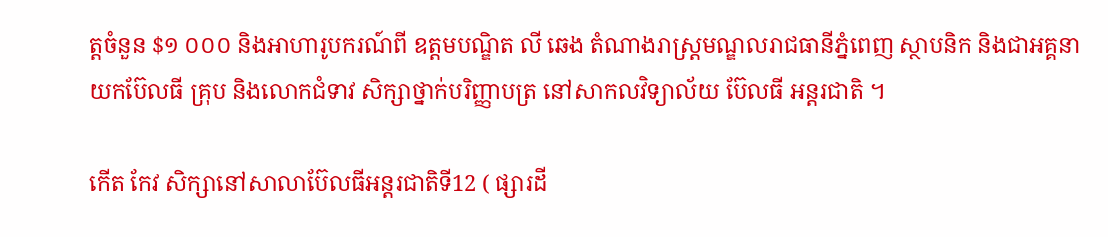ត្តចំនួន $១ ០០០ និងអាហារូបករណ៍ពី ឧត្តមបណ្ឌិត លី ឆេង តំណាងរាស្រ្តមណ្ឌលរាជធានីភ្នំពេញ ស្ថាបនិក និងជាអគ្គនាយកប៊ែលធី គ្រុប និងលោកជំទាវ សិក្សាថ្នាក់បរិញ្ញាបត្រ នៅសាកលវិទ្យាល័យ ប៊ែលធី អន្តរជាតិ ។

កើត កែវ សិក្សានៅសាលាប៊ែលធីអន្តរជាតិទី12 ( ផ្សារដី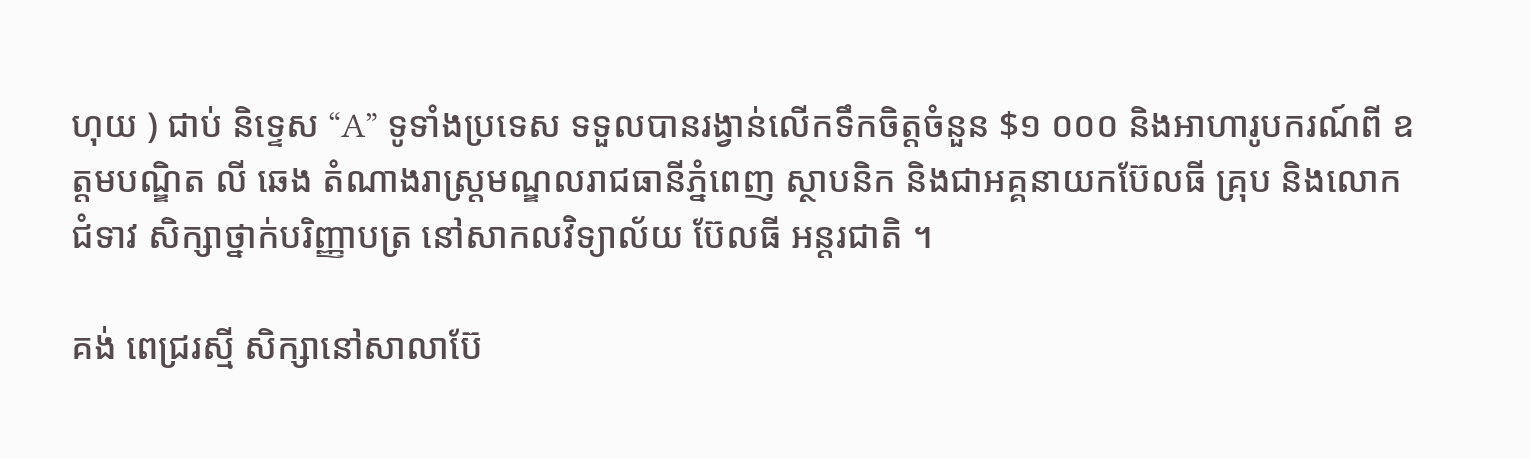ហុយ ) ជាប់ និទ្ទេស “A” ទូទាំងប្រទេស ទទួលបានរង្វាន់លើកទឹកចិត្តចំនួន $១ ០០០ និងអាហារូបករណ៍ពី ឧត្តមបណ្ឌិត លី ឆេង តំណាងរាស្រ្តមណ្ឌលរាជធានីភ្នំពេញ ស្ថាបនិក និងជាអគ្គនាយកប៊ែលធី គ្រុប និងលោកជំទាវ សិក្សាថ្នាក់បរិញ្ញាបត្រ នៅសាកលវិទ្យាល័យ ប៊ែលធី អន្តរជាតិ ។

គង់ ពេជ្ររស្មី សិក្សានៅសាលាប៊ែ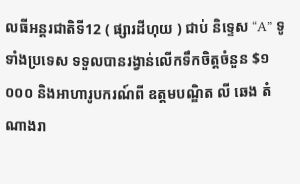លធីអន្តរជាតិទី12 ( ផ្សារដីហុយ ) ជាប់ និទ្ទេស “A” ទូទាំងប្រទេស ទទួលបានរង្វាន់លើកទឹកចិត្តចំនួន $១ ០០០ និងអាហារូបករណ៍ពី ឧត្តមបណ្ឌិត លី ឆេង តំណាងរា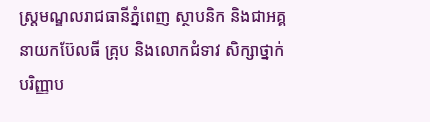ស្រ្តមណ្ឌលរាជធានីភ្នំពេញ ស្ថាបនិក និងជាអគ្គនាយកប៊ែលធី គ្រុប និងលោកជំទាវ សិក្សាថ្នាក់បរិញ្ញាប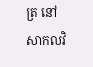ត្រ នៅសាកលវិ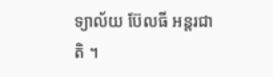ទ្យាល័យ ប៊ែលធី អន្តរជាតិ ។